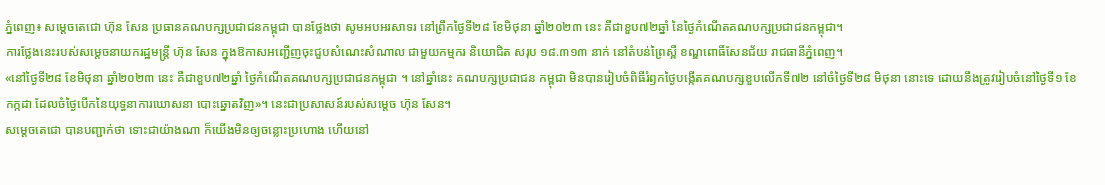ភ្នំពេញ៖ សម្តេចតេជោ ហ៊ុន សែន ប្រធានគណបក្សប្រជាជនកម្ពុជា បានថ្លែងថា សូមអបអរសាទរ នៅព្រឹកថ្ងៃទី២៨ ខែមិថុនា ឆ្នាំ២០២៣ នេះ គឺជាខួប៧២ឆ្នាំ នៃថ្ងៃកំណើតគណបក្សប្រជាជនកម្ពុជា។
ការថ្លែងនេះរបស់សម្តេចនាយករដ្ឋមន្ត្រី ហ៊ុន សែន ក្នុងឱកាសអញ្ជើញចុះជួបសំណេះសំណាល ជាមួយកម្មករ និយោជិត សរុប ១៨.៣១៣ នាក់ នៅតំបន់ព្រៃស្ពឺ ខណ្ឌពោធិ៍សែនជ័យ រាជធានីភ្នំពេញ។
«នៅថ្ងៃទី២៨ ខែមិថុនា ឆ្នាំ២០២៣ នេះ គឺជាខួប៧២ឆ្នាំ ថ្ងៃកំណើតគណបក្សប្រជាជនកម្ពុជា ។ នៅឆ្នាំនេះ គណបក្សប្រជាជន កម្ពុជា មិនបានរៀបចំពិធីរំឭកថ្ងៃបង្កើតគណបក្សខួបលើកទី៧២ នៅចំថ្ងៃទី២៨ មិថុនា នោះទេ ដោយនឹងត្រូវរៀបចំនៅថ្ងៃទី១ ខែកក្កដា ដែលចំថ្ងៃបើកនៃយុទ្ធនាការឃោសនា បោះឆ្នោតវិញ»។ នេះជាប្រសាសន៍របស់សម្ដេច ហ៊ុន សែន។
សម្ដេចតេជោ បានបញ្ជាក់ថា ទោះជាយ៉ាងណា ក៏យើងមិនឲ្យចន្លោះប្រហោង ហើយនៅ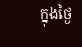ក្នុងថ្ងៃ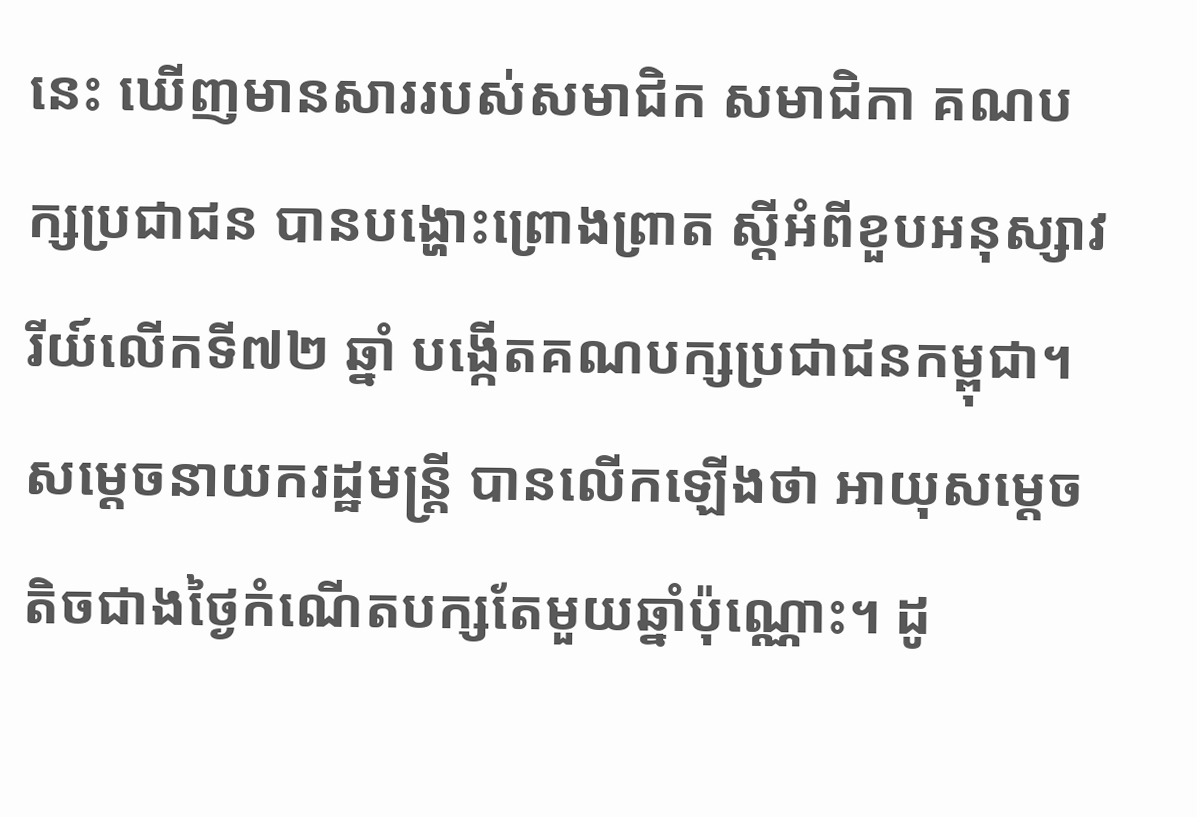នេះ ឃើញមានសាររបស់សមាជិក សមាជិកា គណបក្សប្រជាជន បានបង្ហោះព្រោងព្រាត ស្ដីអំពីខួបអនុស្សាវរីយ៍លើកទី៧២ ឆ្នាំ បង្កើតគណបក្សប្រជាជនកម្ពុជា។
សម្តេចនាយករដ្ឋមន្ដ្រី បានលើកឡើងថា អាយុសម្តេច តិចជាងថ្ងៃកំណើតបក្សតែមួយឆ្នាំប៉ុណ្ណោះ។ ដូ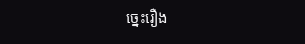ច្នេះរឿង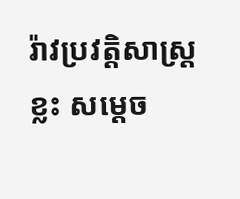រ៉ាវប្រវត្តិសាស្ត្រខ្លះ សម្តេច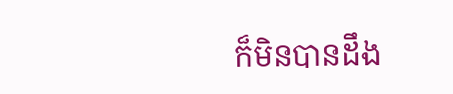ក៏មិនបានដឹង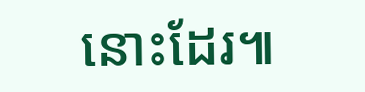នោះដែរ៕